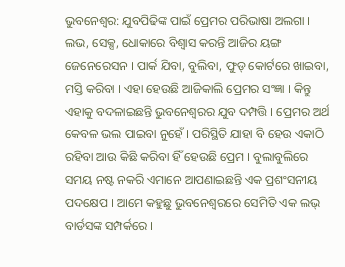ଭୁବନେଶ୍ବର: ଯୁବପିଢିଙ୍କ ପାଇଁ ପ୍ରେମର ପରିଭାଷା ଅଲଗା । ଲଭ, ସେକ୍ସ, ଧୋକାରେ ବିଶ୍ବାସ କରନ୍ତି ଆଜିର ୟଙ୍ଗ ଜେନେରେସନ । ପାର୍କ ଯିବା, ବୁଲିବା, ଫୁଡ୍ କୋର୍ଟରେ ଖାଇବା, ମସ୍ତି କରିବା । ଏହା ହେଉଛି ଆଜିକାଲି ପ୍ରେମର ସଂଜ୍ଞା । କିନ୍ତୁ ଏହାକୁ ବଦଳାଇଛନ୍ତି ଭୁବନେଶ୍ବରର ଯୁବ ଦମ୍ପତ୍ତି । ପ୍ରେମର ଅର୍ଥ କେବଳ ଭଲ ପାଇବା ନୁହେଁ । ପରିସ୍ଥିତି ଯାହା ବି ହେଉ ଏକାଠି ରହିବା ଆଉ କିଛି କରିବା ହିଁ ହେଉଛି ପ୍ରେମ । ବୁଲାବୁଲିରେ ସମୟ ନଷ୍ଟ ନକରି ଏମାନେ ଆପଣାଇଛନ୍ତି ଏକ ପ୍ରଶଂସନୀୟ ପଦକ୍ଷେପ । ଆମେ କହୁଛୁ ଭୁବନେଶ୍ବରରେ ସେମିତି ଏକ ଲଭ୍ ବାର୍ଡସଙ୍କ ସମ୍ପର୍କରେ ।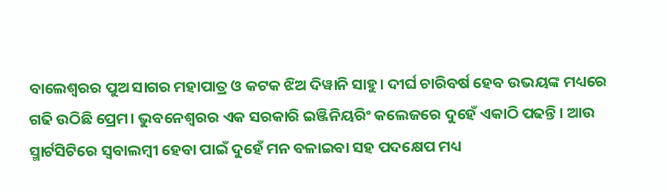ବାଲେଶ୍ଵରର ପୁଅ ସାଗର ମହାପାତ୍ର ଓ କଟକ ଝିଅ ଦିୱାନି ସାହୁ। ଦୀର୍ଘ ଚାରିବର୍ଷ ହେବ ଉଭୟଙ୍କ ମଧ୍ୟରେ ଗଢି ଉଠିଛି ପ୍ରେମ। ଭୁବନେଶ୍ୱରର ଏକ ସରକାରି ଇଞ୍ଜିନିୟରିଂ କଲେଜରେ ଦୁହେଁ ଏକାଠି ପଢନ୍ତି। ଆଉ ସ୍ମାର୍ଟସିଟିରେ ସ୍ବବାଲମ୍ବୀ ହେବା ପାଇଁ ଦୁହେଁ ମନ ବଳାଇବା ସହ ପଦକ୍ଷେପ ମଧ୍ୟ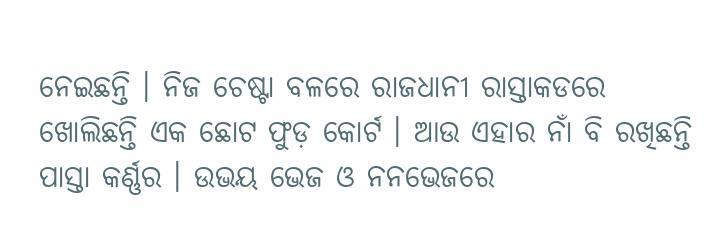ନେଇଛନ୍ତି । ନିଜ ଚେଷ୍ଟା ବଳରେ ରାଜଧାନୀ ରାସ୍ତାକଡରେ ଖୋଲିଛନ୍ତି ଏକ ଛୋଟ ଫୁଡ଼ କୋର୍ଟ । ଆଉ ଏହାର ନାଁ ବି ରଖିଛନ୍ତି ପାସ୍ତା କର୍ଣ୍ଣର । ଉଭୟ ଭେଜ ଓ ନନଭେଜରେ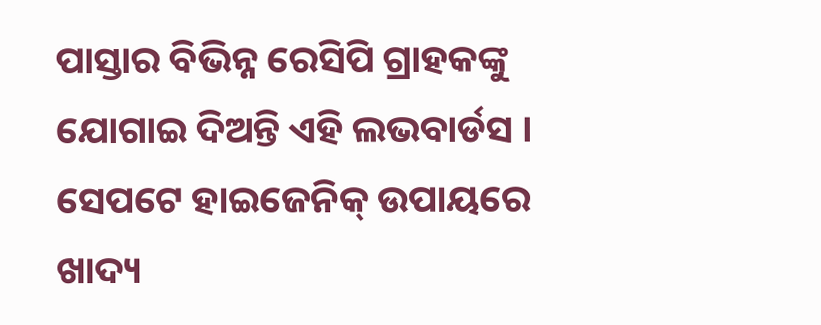ପାସ୍ତାର ବିଭିନ୍ନ ରେସିପି ଗ୍ରାହକଙ୍କୁ ଯୋଗାଇ ଦିଅନ୍ତି ଏହି ଲଭବାର୍ଡସ । ସେପଟେ ହାଇଜେନିକ୍ ଉପାୟରେ ଖାଦ୍ୟ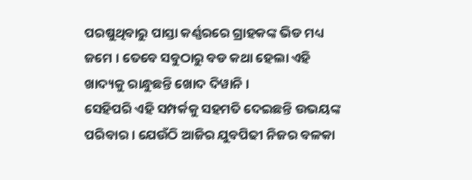ପରଷୁଥିବାରୁ ପାସ୍ତା କର୍ଣ୍ଣରରେ ଗ୍ରାହକଙ୍କ ଭିଡ ମଧ୍ୟ ଜମେ । ତେବେ ସବୁଠାରୁ ବଡ କଥା ହେଲା ଏହି ଖାଦ୍ୟକୁ ରାନ୍ଧୁଛନ୍ତି ଖୋଦ ଦିୱାନି ।
ସେହିପରି ଏହି ସମ୍ପର୍କକୁ ସହମତି ଦେଇଛନ୍ତି ଉଭୟଙ୍କ ପରିବାର । ଯେଉଁଠି ଆଜିର ଯୁବପିଢୀ ନିଜର ବଳକା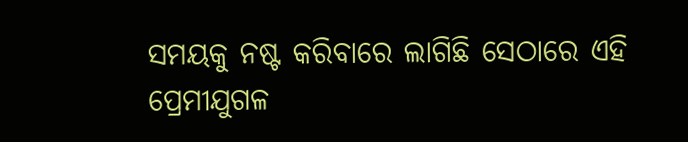ସମୟକୁ ନଷ୍ଟ କରିବାରେ ଲାଗିଛି ସେଠାରେ ଏହି ପ୍ରେମୀଯୁଗଳ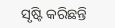ସୃଷ୍ଟି କରିଛନ୍ତି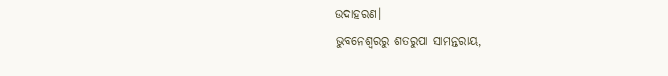ଉଦାହରଣ।
ଭୁବନେଶ୍ବରରୁ ଶତରୁପା ସାମନ୍ତରାୟ,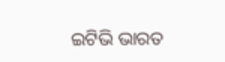ଇଟିଭି ଭାରତ